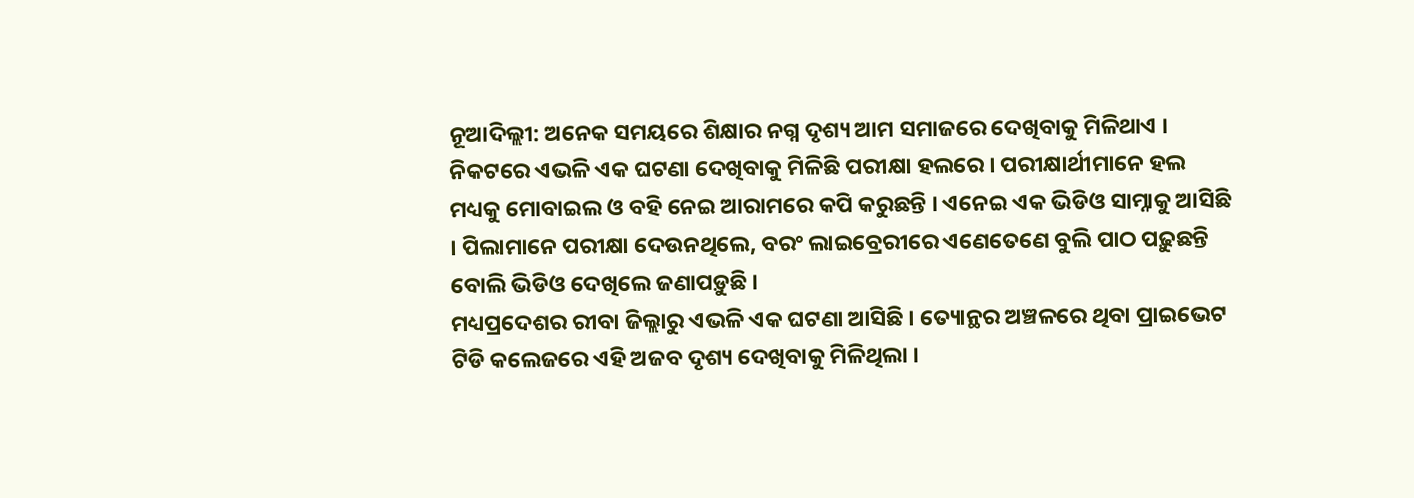ନୂଆଦିଲ୍ଲୀ: ଅନେକ ସମୟରେ ଶିକ୍ଷାର ନଗ୍ନ ଦୃଶ୍ୟ ଆମ ସମାଜରେ ଦେଖିବାକୁ ମିଳିଥାଏ । ନିକଟରେ ଏଭଳି ଏକ ଘଟଣା ଦେଖିବାକୁ ମିଳିଛି ପରୀକ୍ଷା ହଲରେ । ପରୀକ୍ଷାର୍ଥୀମାନେ ହଲ ମଧ୍ୟକୁ ମୋବାଇଲ ଓ ବହି ନେଇ ଆରାମରେ କପି କରୁଛନ୍ତି । ଏନେଇ ଏକ ଭିଡିଓ ସାମ୍ନାକୁ ଆସିଛି । ପିଲାମାନେ ପରୀକ୍ଷା ଦେଉନଥିଲେ, ବରଂ ଲାଇବ୍ରେରୀରେ ଏଣେତେଣେ ବୁଲି ପାଠ ପଢ଼ୁଛନ୍ତି ବୋଲି ଭିଡିଓ ଦେଖିଲେ ଜଣାପଡ଼ୁଛି ।
ମଧ୍ୟପ୍ରଦେଶର ରୀବା ଜିଲ୍ଲାରୁ ଏଭଳି ଏକ ଘଟଣା ଆସିଛି । ତ୍ୟୋନ୍ଥର ଅଞ୍ଚଳରେ ଥିବା ପ୍ରାଇଭେଟ ଟିଡି କଲେଜରେ ଏହି ଅଜବ ଦୃଶ୍ୟ ଦେଖିବାକୁ ମିଳିଥିଲା ।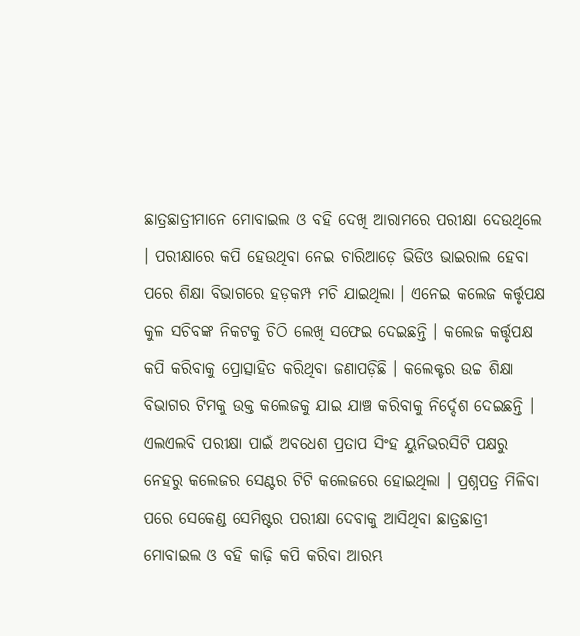ଛାତ୍ରଛାତ୍ରୀମାନେ ମୋବାଇଲ ଓ ବହି ଦେଖି ଆରାମରେ ପରୀକ୍ଷା ଦେଉଥିଲେ । ପରୀକ୍ଷାରେ କପି ହେଉଥିବା ନେଇ ଚାରିଆଡ଼େ ଭିଡିଓ ଭାଇରାଲ ହେବା ପରେ ଶିକ୍ଷା ବିଭାଗରେ ହଡ଼କମ୍ପ ମଚି ଯାଇଥିଲା । ଏନେଇ କଲେଜ କର୍ତ୍ତୃପକ୍ଷ କୁଳ ସଚିବଙ୍କ ନିକଟକୁ ଚିଠି ଲେଖି ସଫେଇ ଦେଇଛନ୍ତି । କଲେଜ କର୍ତ୍ତୃପକ୍ଷ କପି କରିବାକୁ ପ୍ରୋତ୍ସାହିତ କରିଥିବା ଜଣାପଡ଼ିଛି । କଲେକ୍ଟର ଉଚ୍ଚ ଶିକ୍ଷା ବିଭାଗର ଟିମକୁ ଉକ୍ତ କଲେଜକୁ ଯାଇ ଯାଞ୍ଚ କରିବାକୁ ନିର୍ଦ୍ଦେଶ ଦେଇଛନ୍ତି ।
ଏଲଏଲବି ପରୀକ୍ଷା ପାଇଁ ଅବଧେଶ ପ୍ରତାପ ସିଂହ ୟୁନିଭରସିଟି ପକ୍ଷରୁ ନେହରୁ କଲେଜର ସେଣ୍ଟର ଟିଟି କଲେଜରେ ହୋଇଥିଲା । ପ୍ରଶ୍ନପତ୍ର ମିଳିବା ପରେ ସେକେଣ୍ଡ ସେମିଷ୍ଟର ପରୀକ୍ଷା ଦେବାକୁ ଆସିଥିବା ଛାତ୍ରଛାତ୍ରୀ ମୋବାଇଲ ଓ ବହି କାଢ଼ି କପି କରିବା ଆରମ୍ଭ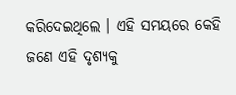କରିଦେଇଥିଲେ । ଏହି ସମୟରେ କେହି ଜଣେ ଏହି ଦୃଶ୍ୟକୁ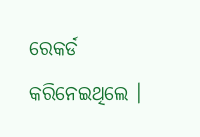ରେକର୍ଡ କରିନେଇଥିଲେ ।